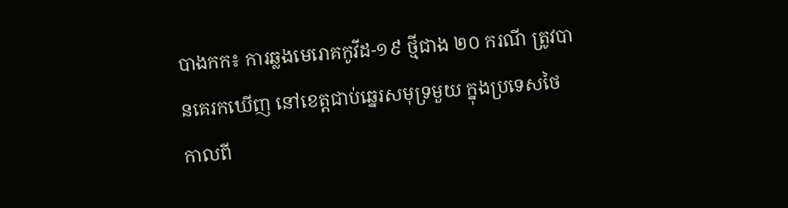បាងកក៖ ការឆ្លងមេរោគកូវីដ-១៩ ថ្មីជាង ២០ ករណី ត្រូវបានគេរកឃើញ នៅខេត្តជាប់ឆ្នេរសមុទ្រមួយ ក្នុងប្រទេសថៃ កាលពី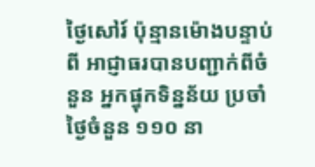ថ្ងៃសៅរ៍ ប៉ុន្មានម៉ោងបន្ទាប់ពី អាជ្ញាធរបានបញ្ជាក់ពីចំនួន អ្នកផ្ទុកទិន្នន័យ ប្រចាំថ្ងៃចំនួន ១១០ នា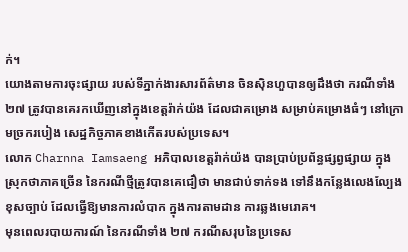ក់។
យោងតាមការចុះផ្សាយ របស់ទីភ្នាក់ងារសារព័ត៌មាន ចិនស៊ិនហួបានឲ្យដឹងថា ករណីទាំង ២៧ ត្រូវបានគេរកឃើញនៅក្នុងខេត្តរ៉ាក់យ៉ង ដែលជាគម្រោង សម្រាប់គម្រោងធំៗ នៅក្រោមច្រករបៀង សេដ្ឋកិច្ចភាគខាងកើតរបស់ប្រទេស។
លោក Charnna Iamsaeng អភិបាលខេត្តរ៉ាក់យ៉ង បានប្រាប់ប្រព័ន្ធផ្សព្វផ្សាយ ក្នុងស្រុកថាភាគច្រើន នៃករណីថ្មីត្រូវបានគេជឿថា មានជាប់ទាក់ទង ទៅនឹងកន្លែងលេងល្បែងខុសច្បាប់ ដែលធ្វើឱ្យមានការលំបាក ក្នុងការតាមដាន ការឆ្លងមេរោគ។
មុនពេលរបាយការណ៍ នៃករណីទាំង ២៧ ករណីសរុបនៃប្រទេស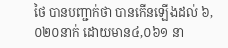ថៃ បានបញ្ជាក់ថា បានកើនឡើងដល់ ៦,០២០នាក់ ដោយមាន៤,០៦១ នា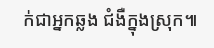ក់ជាអ្នកឆ្លង ជំងឺក្នុងស្រុក៕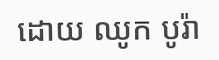ដោយ ឈូក បូរ៉ា